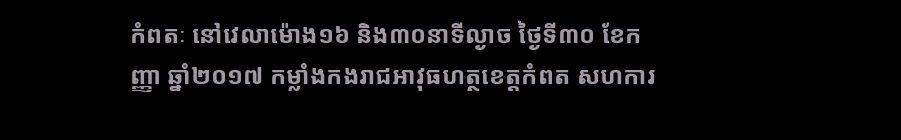កំពតៈ នៅវេលាម៉ោង១៦ និង៣០នាទីល្ងាច ថ្ងៃទី៣០ ខែកញ្ញា ឆ្នាំ២០១៧ កម្លាំងកងរាជអាវុធហត្ថខេត្តកំពត សហការ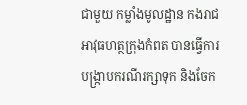ជាមួយ កម្លាំងមូលដ្ឋាន កងរាជអាវុធហត្ថក្រុងកំពត បានធ្វើការបង្ក្រាបករណីរក្សាទុក និងចែក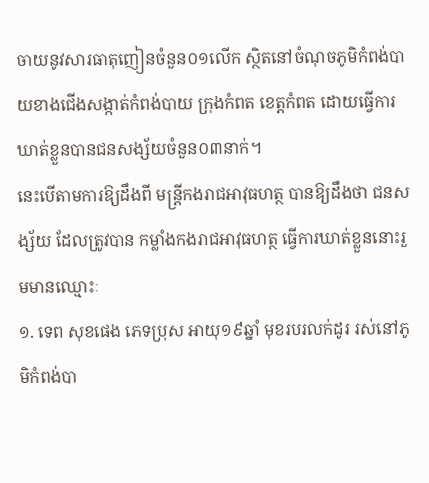ចាយនូវសារធាតុញៀនចំនួន០១លើក ស្ថិតនៅចំណុចភូមិកំពង់បាយខាងជើងសង្កាត់កំពង់បាយ ក្រុងកំពត ខេត្តកំពត ដោយធ្វើការឃាត់ខ្លួនបានជនសង្ស័យចំនួន០៣នាក់។
នេះបើតាមការឱ្យដឹងពី មន្ត្រីកងរាជអាវុធហត្ថ បានឱ្យដឹងថា ជនសង្ស័យ ដែលត្រូវបាន កម្លាំងកងរាជអាវុធហត្ថ ធ្វើការឃាត់ខ្លួននោះរួមមានឈ្មោះៈ
១. ទេព សុខផេង ភេទប្រុស អាយុ១៩ឆ្នាំ មុខរបរលក់ដូរ រស់នៅភូមិកំពង់បា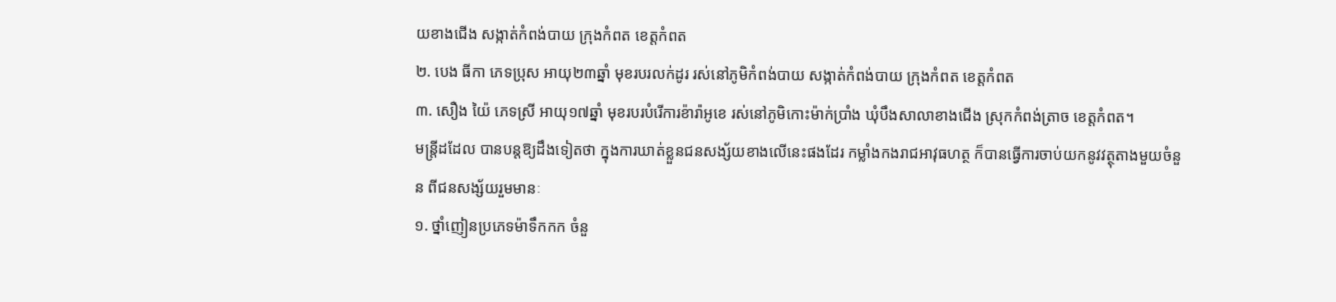យខាងជើង សង្កាត់កំពង់បាយ ក្រុងកំពត ខេត្តកំពត
២. បេង ធីកា ភេទប្រុស អាយុ២៣ឆ្នាំ មុខរបរលក់ដូរ រស់នៅភូមិកំពង់បាយ សង្កាត់កំពង់បាយ ក្រុងកំពត ខេត្តកំពត
៣. សឿង យ៉ៃ ភេទស្រី អាយុ១៧ឆ្នាំ មុខរបរបំរើការខ៉ារ៉ាអូខេ រស់នៅភូមិកោះម៉ាក់ប្រាំង ឃុំបឹងសាលាខាងជើង ស្រុកកំពង់ត្រាច ខេត្តកំពត។
មន្ត្រីដដែល បានបន្តឱ្យដឹងទៀតថា ក្នុងការឃាត់ខ្លួនជនសង្ស័យខាងលើនេះផងដែរ កម្លាំងកងរាជអាវុធហត្ថ ក៏បានធ្វើការចាប់យកនូវវត្ថុតាងមួយចំនួន ពីជនសង្ស័យរួមមានៈ
១. ថ្នាំញៀនប្រភេទម៉ាទឹកកក ចំនួ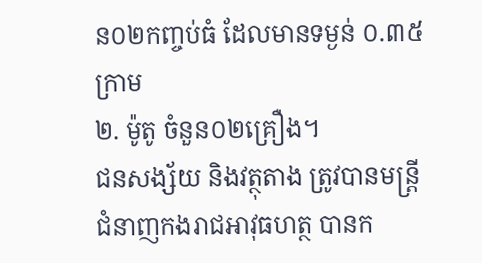ន០២កញ្ចប់ធំ ដែលមានទម្ងន់ ០.៣៥ក្រាម
២. ម៉ូតូ ចំនួន០២គ្រឿង។
ជនសង្ស័យ និងវត្ថុតាង ត្រូវបានមន្ត្រីជំនាញកងរាជអាវុធហត្ថ បានក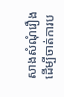សាងសំណុំរឿង ដើម្បីចាត់ការប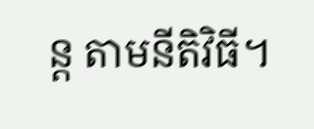ន្ត តាមនីតិវិធី។